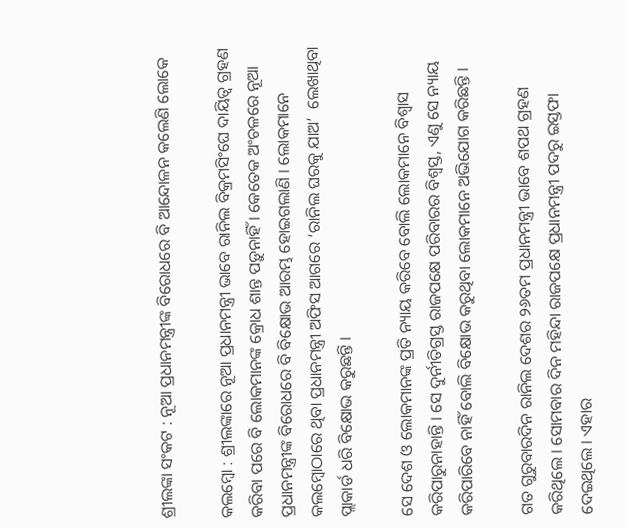ଶ୍ରୀଲଙ୍କା ସଂକଟ : ନୂଆ ପ୍ରଧାନମନ୍ତ୍ରୀଙ୍କ ବିରୋଧରେ ବି ଆନ୍ଦୋଳନ କଲେଣି ଲୋକେ

କଲମ୍ବୋ : ଶ୍ରୀଲଙ୍କାରେ ନୂଆ ପ୍ରଧାନମନ୍ତ୍ରୀ ଭାବେ ରାନିଲ ବିକ୍ରମସିଂଘେ ଦାୟିତ୍ବ ଗ୍ରହଣ କରିବା ପରେ ବି ଲୋକମାନଙ୍କ କ୍ରୋଧ ଶାନ୍ତ ପଡ଼ୁନାହିଁ । କେତେକ ଅଂଚଳରେ ନୂଆ ପ୍ରଧାନମନ୍ତ୍ରୀଙ୍କ ବିରୋଧରେ ବି ବିକ୍ଷୋଭ ଆରମ୍ଭ ହୋଇଗଲାଣି । ଲୋକମାନେ କଲମ୍ବୋଠାରେ ଥିବା ପ୍ରଧାନମନ୍ତ୍ରୀ ଅଫିସ ଆଗରେ ‘ରାନିଲ ଘରକୁ ଯାଅ’  ଲେଖାଥିବା ପ୍ଲାକାର୍ଡ ଧରି ବିକ୍ଷୋଭ କରୁଛନ୍ତି ।

ସେ ଦେଶ ଓ ଲୋକମାନଙ୍କ ପ୍ରତି ନ୍ୟାୟ କରିବେ ବୋଲି ଲୋକମାନେ ବିଶ୍ବାସ କରିପାରୁନାହାନ୍ତି । ସେ ଦୁର୍ନୀତିଗ୍ରସ୍ତ ରାଜପକ୍ଷେ ପରିବାରର ବିଶ୍ବସ୍ତ, ଏଣୁ ସେ ନ୍ୟାୟ କରିପାରିବେ ନାହିଁ ବୋଲି ବିକ୍ଷୋଭ କରୁଥିବା ଲୋକମାନେ ଅଭିଯୋଗ କରିଛନ୍ତି ।

ଗତ ଗୁରୁବାରଦିନ ରାନିଲ ଦେଶର ୨୬ତମ ପ୍ରଧାନମନ୍ତ୍ରୀ ଭାବେ ଶପଥ ଗ୍ରହଣ କରିଥିଲେ । ସୋମବାର ଦିନ ମହିନ୍ଦା ରାଜପକ୍ଷେ ପ୍ରଧାନମନ୍ତ୍ରୀ ପଦରୁ ଇସ୍ତଫା ଦେଇଥିଲେ । ଏହାର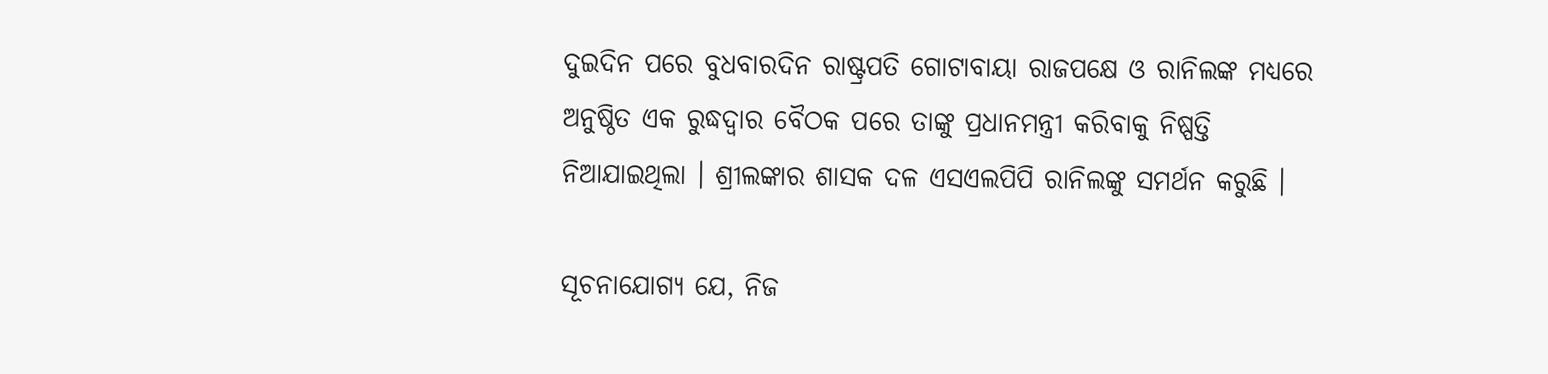ଦୁଇଦିନ ପରେ ବୁଧବାରଦିନ ରାଷ୍ଟ୍ରପତି ଗୋଟାବାୟା ରାଜପକ୍ଷେ ଓ ରାନିଲଙ୍କ ମଧ୍ୟରେ ଅନୁଷ୍ଠିତ ଏକ ରୁଦ୍ଧଦ୍ବାର ବୈଠକ ପରେ ତାଙ୍କୁ ପ୍ରଧାନମନ୍ତ୍ରୀ କରିବାକୁ ନିଷ୍ପତ୍ତି ନିଆଯାଇଥିଲା । ଶ୍ରୀଲଙ୍କାର ଶାସକ ଦଳ ଏସଏଲପିପି ରାନିଲଙ୍କୁ ସମର୍ଥନ କରୁଛି ।

ସୂଚନାଯୋଗ୍ୟ ଯେ, ନିଜ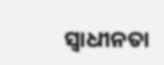ସ୍ବାଧୀନତା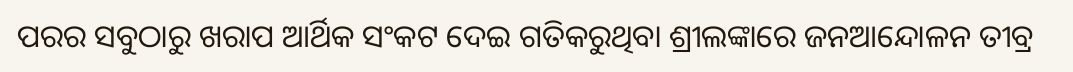ପରର ସବୁଠାରୁ ଖରାପ ଆର୍ଥିକ ସଂକଟ ଦେଇ ଗତିକରୁଥିବା ଶ୍ରୀଲଙ୍କାରେ ଜନଆନ୍ଦୋଳନ ତୀବ୍ର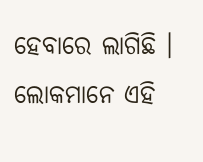ହେବାରେ ଲାଗିଛି । ଲୋକମାନେ ଏହି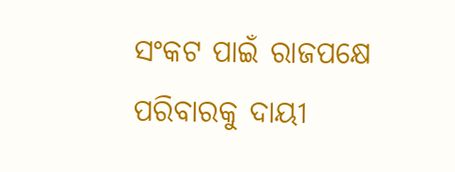ସଂକଟ ପାଇଁ ରାଜପକ୍ଷେ ପରିବାରକୁ ଦାୟୀ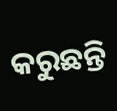କରୁଛନ୍ତି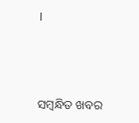।



ସମ୍ବନ୍ଧିତ ଖବର